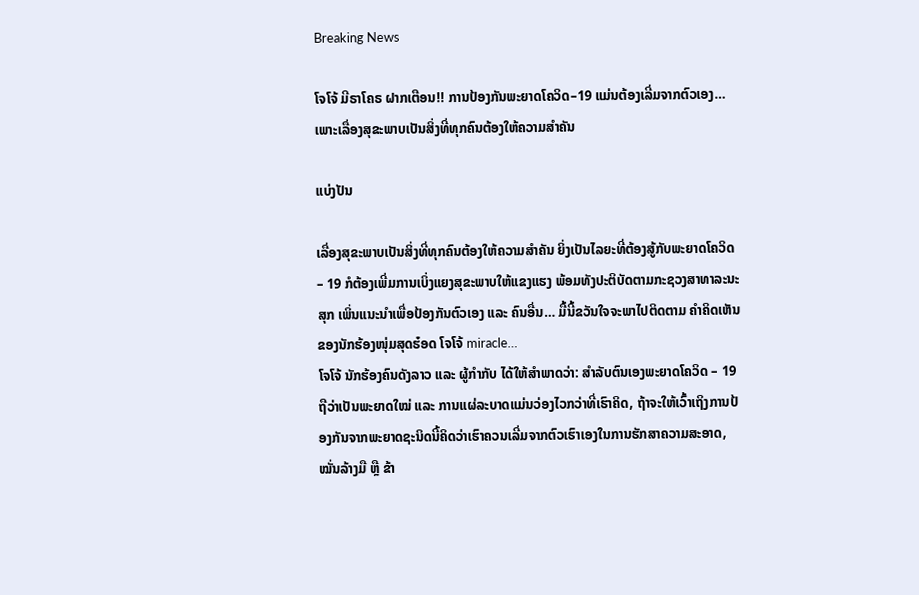Breaking News

ໂຈໂຈ້ ມີຣາໂຄຣ ຝາກເຕືອນ!! ການປ້ອງກັນພະຍາດໂຄວິດ–19 ແມ່ນຕ້ອງເລີ່ມຈາກຕົວເອງ… ເພາະເລື່ອງສຸຂະພາບເປັນສິ່ງທີ່ທຸກຄົນຕ້ອງໃຫ້ຄວາມສໍາຄັນ

ແບ່ງປັນ

ເລື່ອງສຸຂະພາບເປັນສິ່ງທີ່ທຸກຄົນຕ້ອງໃຫ້ຄວາມສໍາຄັນ ຍິ່ງເປັນໄລຍະທີ່ຕ້ອງສູ້ກັບພະຍາດໂຄວິດ – 19 ກໍຕ້ອງເພີ່ມການເບິ່ງແຍງສຸຂະພາບໃຫ້ແຂງແຮງ ພ້ອມທັງປະຕິບັດຕາມກະຊວງສາທາລະນະສຸກ ເພິ່ນແນະນຳເພື່ອປ້ອງກັນຕົວເອງ ແລະ ຄົນອື່ນ… ມື້ນີ້ຂວັນໃຈຈະພາໄປຕິດຕາມ ຄໍາຄິດເຫັນຂອງນັກຮ້ອງໜຸ່ມສຸດຮ໋ອດ ໂຈໂຈ້ miracle…
ໂຈໂຈ້ ນັກຮ້ອງຄົນດັງລາວ ແລະ ຜູ້ກຳກັບ ໄດ້ໃຫ້ສໍາພາດວ່າ: ສຳລັບຕົນເອງພະຍາດໂຄວິດ – 19 ຖືວ່າເປັນພະຍາດໃໝ່ ແລະ ການແຜ່ລະບາດແມ່ນວ່ອງໄວກວ່າທີ່ເຮົາຄິດ, ຖ້າຈະໃຫ້ເວົ້າເຖິງການປ້ອງກັນຈາກພະຍາດຊະນິດນີ້ຄິດວ່າເຮົາຄວນເລີ່ມຈາກຕົວເຮົາເອງໃນການຮັກສາຄວາມສະອາດ, ໝັ່ນລ້າງມື ຫຼື ຂ້າ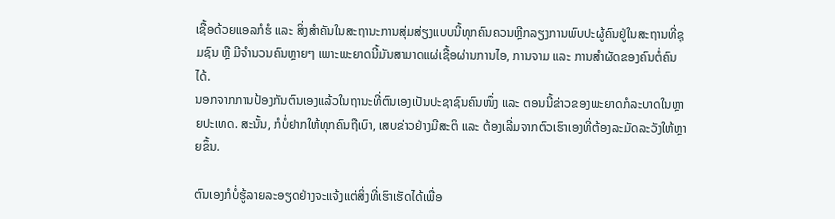ເຊື້ອດ້ວຍແອລກໍຮໍ ແລະ ສິ່ງສຳຄັນໃນສະຖານະການສຸ່ມສ່ຽງແບບນີ້ທຸກຄົນຄວນຫຼີກລຽງການພົບປະຜູ້ຄົນຢູ່ໃນສະຖານທີ່ຊຸມຊົນ ຫຼື ມີຈຳນວນຄົນຫຼາຍໆ ເພາະພະຍາດນີ້ມັນສາມາດແຜ່ເຊື້ອຜ່ານການໄອ, ການຈາມ ແລະ ການສຳຜັດຂອງຄົນຕໍ່ຄົນໄດ້.
ນອກຈາກການປ້ອງກັນຕົນເອງແລ້ວໃນຖານະທີ່ຕົນເອງເປັນປະຊາຊົນຄົນໜຶ່ງ ແລະ ຕອນນີ້ຂ່າວຂອງພະຍາດກໍລະບາດໃນຫຼາຍປະເທດ. ສະນັ້ນ, ກໍບໍ່ຢາກໃຫ້ທຸກຄົນຖືເບົາ, ເສບຂ່າວຢ່າງມີສະຕິ ແລະ ຕ້ອງເລີ່ມຈາກຕົວເຮົາເອງທີ່ຕ້ອງລະມັດລະວັງໃຫ້ຫຼາຍຂຶ້ນ.

ຕົນເອງກໍບໍ່ຮູ້ລາຍລະອຽດຢ່າງຈະແຈ້ງແຕ່ສິ່ງທີ່ເຮົາເຮັດໄດ້ເພື່ອ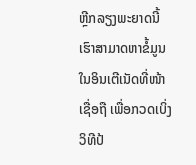ຫຼີກລຽງພະຍາດນີ້ເຮົາສາມາດຫາຂໍ້ມູນໃນອິນເຕີເນັດທີ່ໜ້າເຊື່ອຖື ເພື່ອກວດເບິ່ງວິທີປ້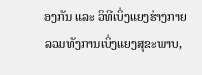ອງກັນ ແລະ ວິທີເບິ່ງແຍງຮ່າງກາຍ ລວມທັງການເບິ່ງແຍງສຸຂະພາບ,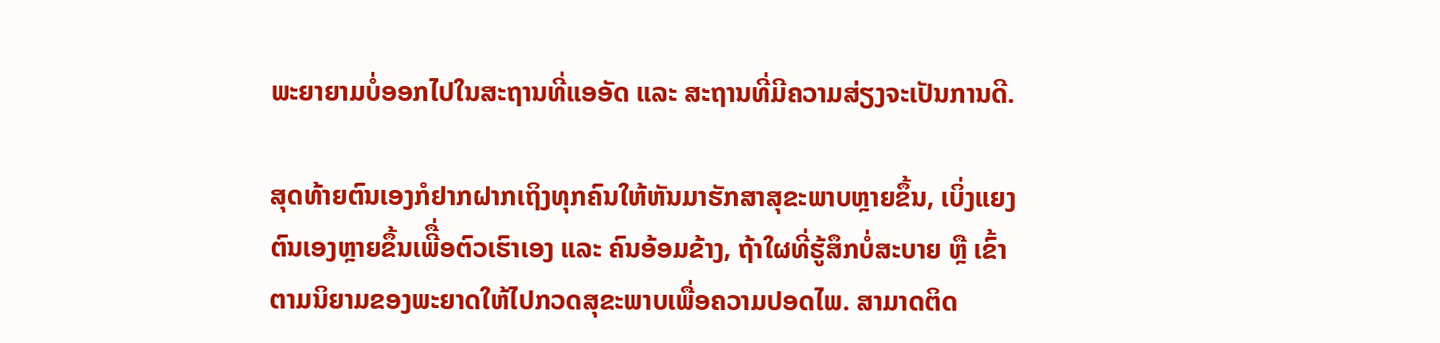ພະຍາຍາມບໍ່ອອກໄປໃນສະຖານທີ່ແອອັດ ແລະ ສະຖານທີ່ມີຄວາມສ່ຽງຈະເປັນການດີ.

ສຸດທ້າຍຕົນເອງກໍຢາກຝາກເຖິງທຸກຄົນໃຫ້ຫັນມາຮັກສາສຸຂະພາບຫຼາຍຂຶ້ນ, ເບິ່ງແຍງຕົນເອງຫຼາຍຂຶ້ນເພີື່ອຕົວເຮົາເອງ ແລະ ຄົນອ້ອມຂ້າງ, ຖ້າໃຜທີ່ຮູ້ສຶກບໍ່ສະບາຍ ຫຼື ເຂົ້າຕາມນິຍາມຂອງພະຍາດໃຫ້ໄປກວດສຸຂະພາບເພື່ອຄວາມປອດໄພ. ສາມາດຕິດ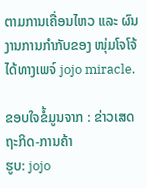ຕາມການເຄື່ອນໄຫວ ແລະ ຜົນງານການກໍາກັບຂອງ ໜຸ່ມໂຈໂຈ້ ໄດ້ທາງເພຈ໌ jojo miracle.

ຂອບໃຈຂໍ້ມູນຈາກ : ຂ່າວເສດຖະກິດ-ການຄ້າ
ຮູບ: jojo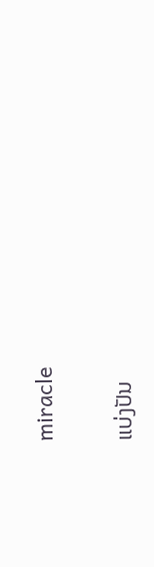miracle

ແບ່ງປັນ